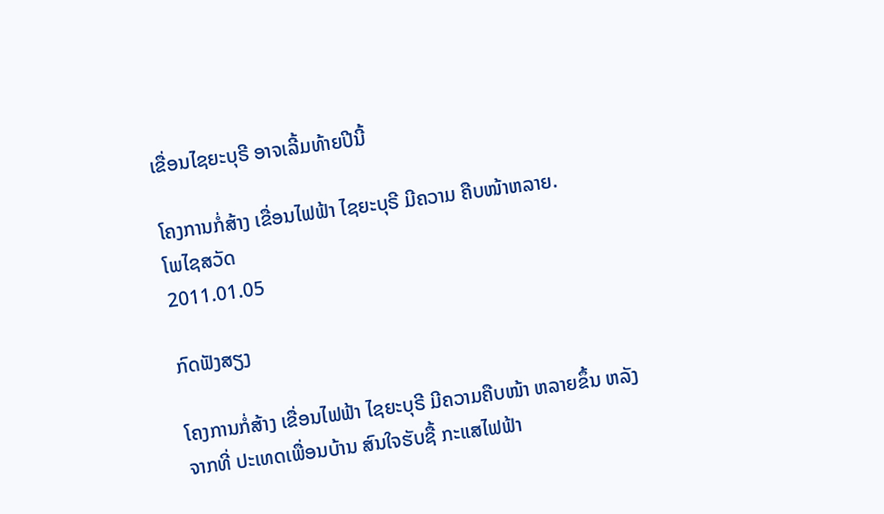ເຂື່ອນໄຊຍະບຸຣີ ອາຈເລີ້ມທ້າຍປີນີ້

ໂຄງການກໍ່ສ້າງ ເຂື່ອນໄຟຟ້າ ໄຊຍະບຸຣີ ມີຄວາມ ຄືບໜ້າຫລາຍ.
ໂພໄຊສວັດ
2011.01.05

ກົດຟັງສຽງ

ໂຄງການກໍ່ສ້າງ ເຂື່ອນໄຟຟ້າ ໄຊຍະບຸຣີ ມີຄວາມຄືບໜ້າ ຫລາຍຂຶ້ນ ຫລັງຈາກທີ່ ປະເທດເພື່ອນບ້ານ ສົນໃຈຮັບຊື້ ກະແສໄຟຟ້າ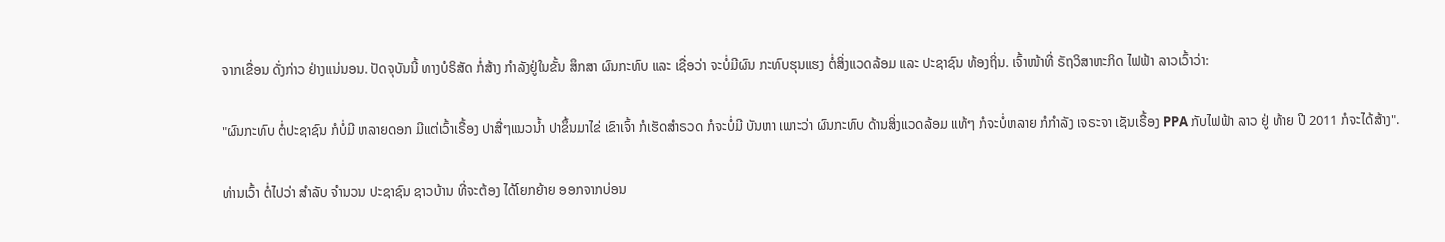ຈາກເຂື່ອນ ດັ່ງກ່າວ ຢ່າງແນ່ນອນ. ປັດຈຸບັນນີ້ ທາງບໍຣິສັດ ກໍ່ສ້າງ ກຳລັງຢູ່ໃນຂັ້ນ ສຶກສາ ຜົນກະທົບ ແລະ ເຊື່ອວ່າ ຈະບໍ່ມີຜົນ ກະທົບຮຸນແຮງ ຕໍ່ສິ່ງແວດລ້ອມ ແລະ ປະຊາຊົນ ທ້ອງຖິ່ນ. ເຈົ້າໜ້າທີ່ ຣັຖວິສາຫະກິດ ໄຟຟ້າ ລາວເວົ້າວ່າ:

"ຜົນກະທົບ ຕໍ່ປະຊາຊົນ ກໍບໍ່ມີ ຫລາຍດອກ ມີແຕ່ເວົ້າເຣື້ອງ ປາສື່ໆແນວນ້ຳ ປາຂຶ້ນມາໄຂ່ ເຂົາເຈົ້າ ກໍເຮັດສຳຣວດ ກໍຈະບໍ່ມີ ບັນຫາ ເພາະວ່າ ຜົນກະທົບ ດ້ານສິ່ງແວດລ້ອມ ແທ້ໆ ກໍຈະບໍ່ຫລາຍ ກໍກຳລັງ ເຈຣະຈາ ເຊັນເຣື້ອງ PPA ກັບໄຟຟ້າ ລາວ ຢູ່ ທ້າຍ ປີ 2011 ກໍຈະໄດ້ສ້າງ".

ທ່ານເວົ້າ ຕໍ່ໄປວ່າ ສຳລັບ ຈຳນວນ ປະຊາຊົນ ຊາວບ້ານ ທີ່ຈະຕ້ອງ ໄດ້ໂຍກຍ້າຍ ອອກຈາກບ່ອນ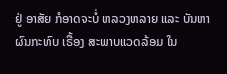ຢູ່ ອາສັຍ ກໍອາດຈະບໍ່ ຫລວງຫລາຍ ແລະ ບັນຫາ ຜົນກະທົບ ເຣື້ອງ ສະພາບແວດລ້ອມ ໃນ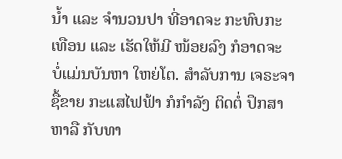ນ້ຳ ແລະ ຈຳນວນປາ ທີ່ອາດຈະ ກະທົບກະເທືອນ ແລະ ເຮັດໃຫ້ມີ ໜ້ອຍລົງ ກໍອາດຈະ ບໍ່ແມ່ນບັນຫາ ໃຫຍ່ໂຕ. ສຳລັບການ ເຈຣະຈາ ຊື້ຂາຍ ກະແສໄຟຟ້າ ກໍກຳລັງ ຕິດຕໍ່ ປຶກສາຫາລື ກັບທາ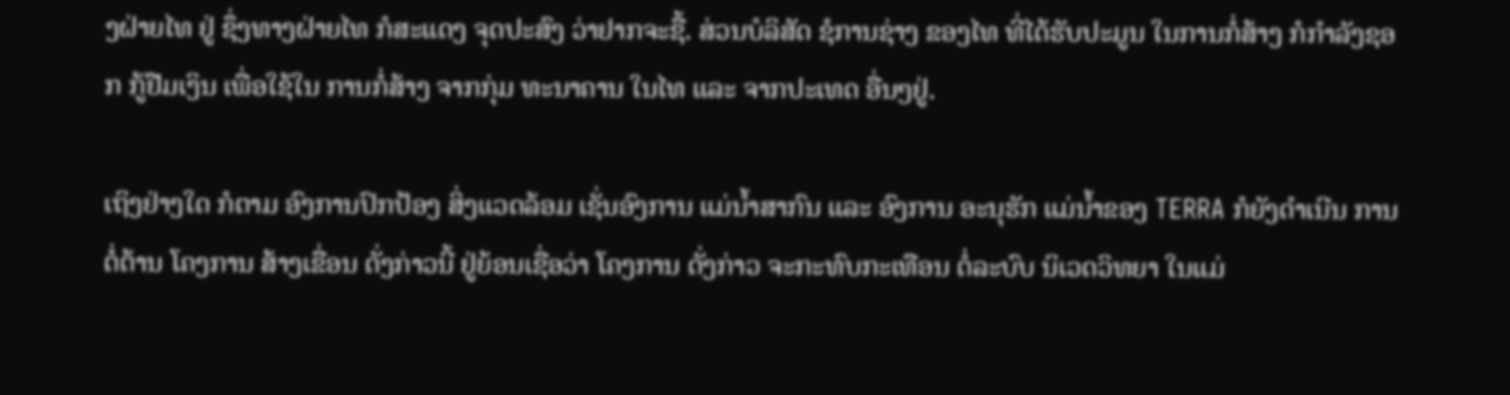ງຝ່າຍໄທ ຢູ່ ຊຶ່ງທາງຝ່າຍໄທ ກໍສະແດງ ຈຸດປະສົງ ວ່າຢາກຈະຊື້. ສ່ວນບໍລິສັດ ຊໍການຊ່າງ ຂອງໄທ ທີ່ໄດ້ຮັບປະມູນ ໃນການກໍ່ສ້າງ ກໍກຳລັງຊອກ ກູ້ຢືມເງິນ ເພື່ອໃຊ້ໃນ ການກໍ່ສ້າງ ຈາກກຸ່ມ ທະນາຄານ ໃນໄທ ແລະ ຈາກປະເທດ ອື່ນໆຢູ່.

ເຖິງຢ່າງໃດ ກໍຕາມ ອົງການປົກປ້ອງ ສິ່ງແວດລ້ອມ ເຊັ່ນອົງການ ແມ່ນ້ຳສາກົນ ແລະ ອົງການ ອະນຸຮັກ ແມ່ນ້ຳຂອງ TERRA ກໍຍັງດຳເນີນ ການຕໍ່ຕ້ານ ໂຄງການ ສ້າງເຂື່ອນ ດັ່ງກ່າວນີ້ ຢູ່ຍ້ອນເຊື່ອວ່າ ໂຄງການ ດັ່ງກ່າວ ຈະກະທົບກະເທືອນ ຕໍ່ລະບົບ ນິເວດວິທຍາ ໃນແມ່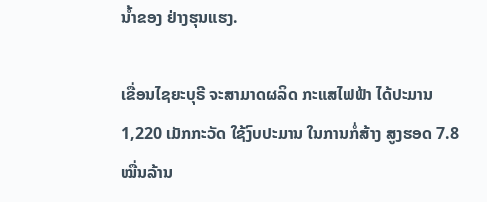ນ້ຳຂອງ ຢ່າງຮຸນແຮງ.

ເຂື່ອນໄຊຍະບຸຣີ ຈະສາມາດຜລິດ ກະແສໄຟຟ້າ ໄດ້ປະມານ 1,220 ເມັກກະວັດ ໃຊ້ງົບປະມານ ໃນການກໍ່ສ້າງ ສູງຮອດ 7.8 ໝື່ນລ້ານ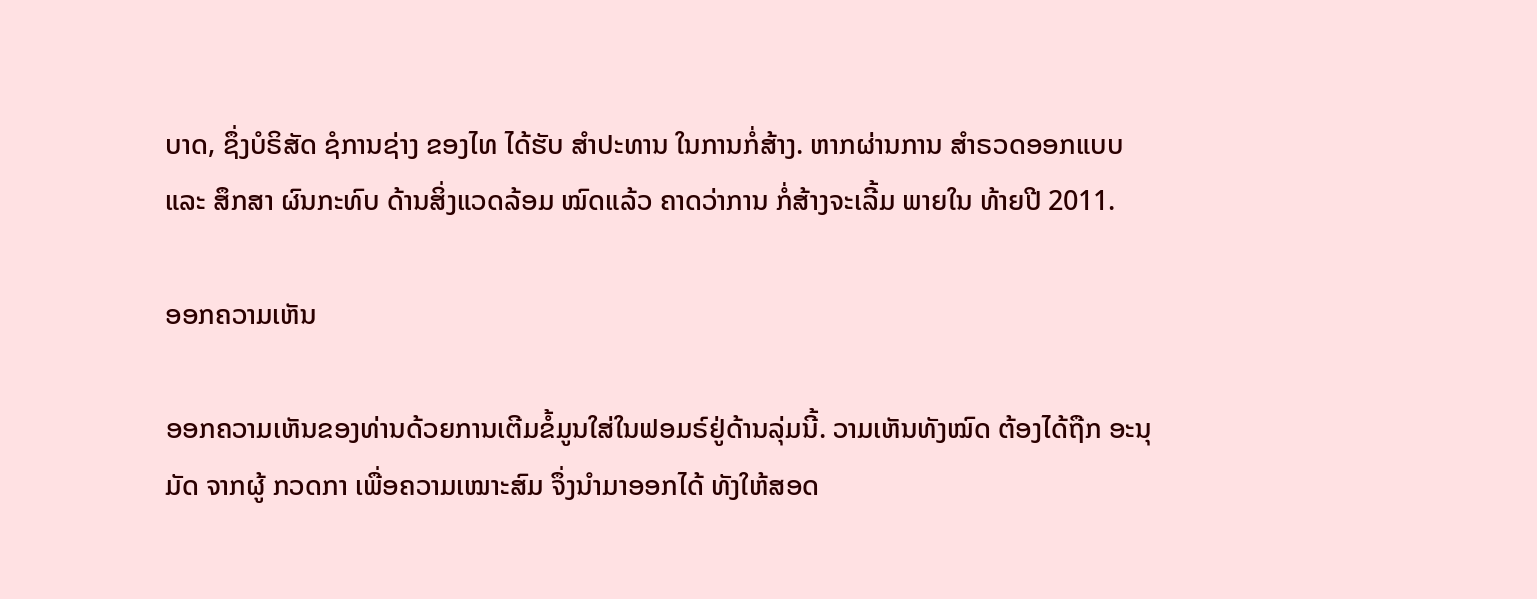ບາດ, ຊຶ່ງບໍຣິສັດ ຊໍການຊ່າງ ຂອງໄທ ໄດ້ຮັບ ສຳປະທານ ໃນການກໍ່ສ້າງ. ຫາກຜ່ານການ ສຳຣວດອອກແບບ ແລະ ສຶກສາ ຜົນກະທົບ ດ້ານສິ່ງແວດລ້ອມ ໝົດແລ້ວ ຄາດວ່າການ ກໍ່ສ້າງຈະເລີ້ມ ພາຍໃນ ທ້າຍປີ 2011.

ອອກຄວາມເຫັນ

ອອກຄວາມເຫັນຂອງທ່ານດ້ວຍການເຕີມຂໍ້ມູນໃສ່ໃນຟອມຣ໌ຢູ່ດ້ານລຸ່ມນີ້. ວາມເຫັນທັງໝົດ ຕ້ອງໄດ້ຖືກ ອະນຸມັດ ຈາກຜູ້ ກວດກາ ເພື່ອຄວາມເໝາະສົມ ຈຶ່ງນໍາມາອອກໄດ້ ທັງໃຫ້ສອດ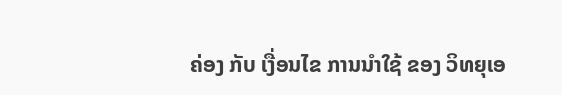ຄ່ອງ ກັບ ເງື່ອນໄຂ ການນຳໃຊ້ ຂອງ ວິທຍຸເອ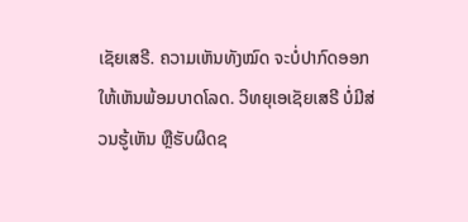ເຊັຍເສຣີ. ຄວາມເຫັນທັງໝົດ ຈະບໍ່ປາກົດອອກ ໃຫ້ເຫັນພ້ອມບາດໂລດ. ວິທຍຸເອເຊັຍເສຣີ ບໍ່ມີສ່ວນຮູ້ເຫັນ ຫຼືຮັບຜິດຊ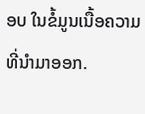ອບ ໃນຂໍ້ມູນເນື້ອຄວາມ ທີ່ນໍາມາອອກ.